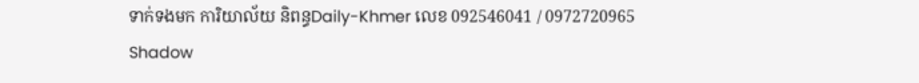ទាក់ទងមក ការិយាល័យ និពន្ធDaily-Khmer លេខ 092546041 / 0972720965
Shadow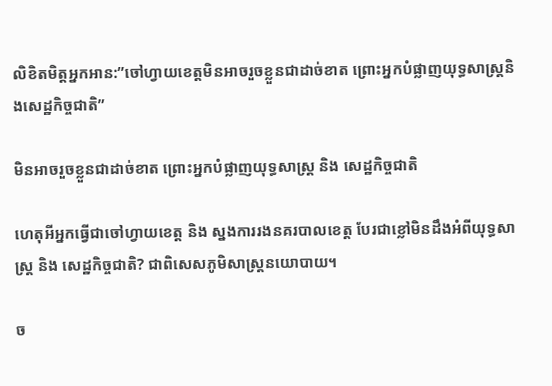លិខិតមិត្តអ្នកអាន:”ចៅហ្វាយខេត្តមិនអាចរួចខ្លួនជាដាច់ខាត ព្រោះអ្នកបំផ្លាញយុទ្ធសាស្ត្រនិងសេដ្ឋកិច្ចជាតិ”

មិនអាចរួចខ្លួនជាដាច់ខាត ព្រោះអ្នកបំផ្លាញយុទ្ធសាស្ត្រ និង សេដ្ឋកិច្ចជាតិ

ហេតុអីអ្នកធ្វើជាចៅហ្វាយខេត្ត និង ស្នងការរងនគរបាលខេត្ត បែរជាខ្លៅមិនដឹងអំពីយុទ្ធសាស្ត្រ និង សេដ្ឋកិច្ចជាតិ? ជាពិសេសភូមិសាស្ត្រនយោបាយ។

ច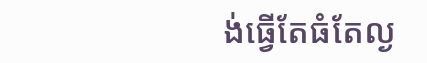ង់ធ្វើតែធំតែល្ង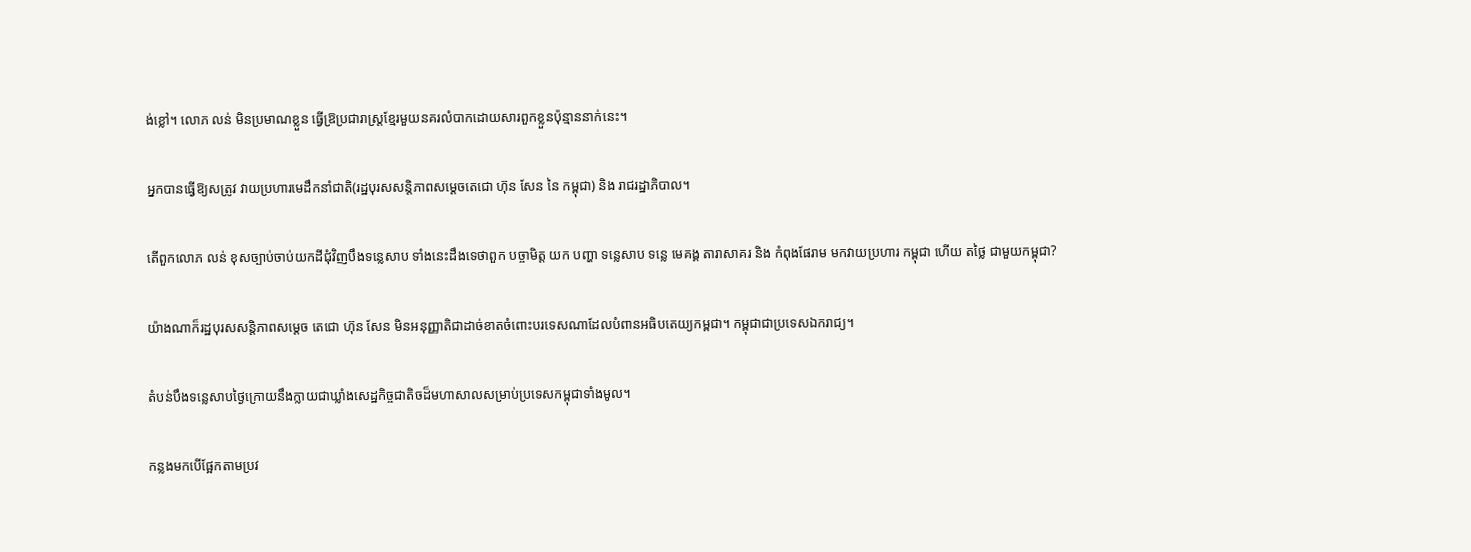ង់ខ្លៅ។ លោភ លន់ មិនប្រមាណខ្លួន ធ្វើឱ្រប្រជារាស្ត្រខ្មែរមួយនគរលំបាកដោយសារពួកខ្លួនប៉ុន្មាននាក់នេះ។

អ្នកបានធ្វើឱ្យសត្រូវ វាយប្រហារមេដឹកនាំជាតិ(រដ្ឋបុរសសន្តិភាពសម្តេចតេជោ ហ៊ុន សែន នៃ កម្ពុជា) និង រាជរដ្ឋាភិបាល។

តើពួកលោភ លន់ ខុសច្បាប់ចាប់យកដីជុំវិញបឹងទន្លេសាប ទាំងនេះដឹងទេថាពួក បច្ចាមិត្ត យក បញ្ហា ទន្លេសាប ទន្លេ មេគង្គ តារាសាគរ និង កំពុងផែរាម មកវាយប្រហារ កម្ពុជា ហើយ តថ្លៃ ជាមួយកម្ពុជា?

យ៉ាងណាក៏រដ្ឋបុរសសន្តិភាពសម្តេច តេជោ ហ៊ុន សែន មិនអនុញ្ញាតិជាដាច់ខាតចំពោះបរទេសណាដែលបំពានអធិបតេយ្យកម្ពជា។ កម្ពុជាជាប្រទេសឯករាជ្យ។

តំបន់បឹងទន្លេសាបថ្ងៃក្រោយនឹងក្លាយជាឃ្លាំងសេដ្ឋកិច្ចជាតិចដ៏មហាសាលសម្រាប់ប្រទេសកម្ពុជាទាំងមូល។

កន្លងមកបើផ្អែកតាមប្រវ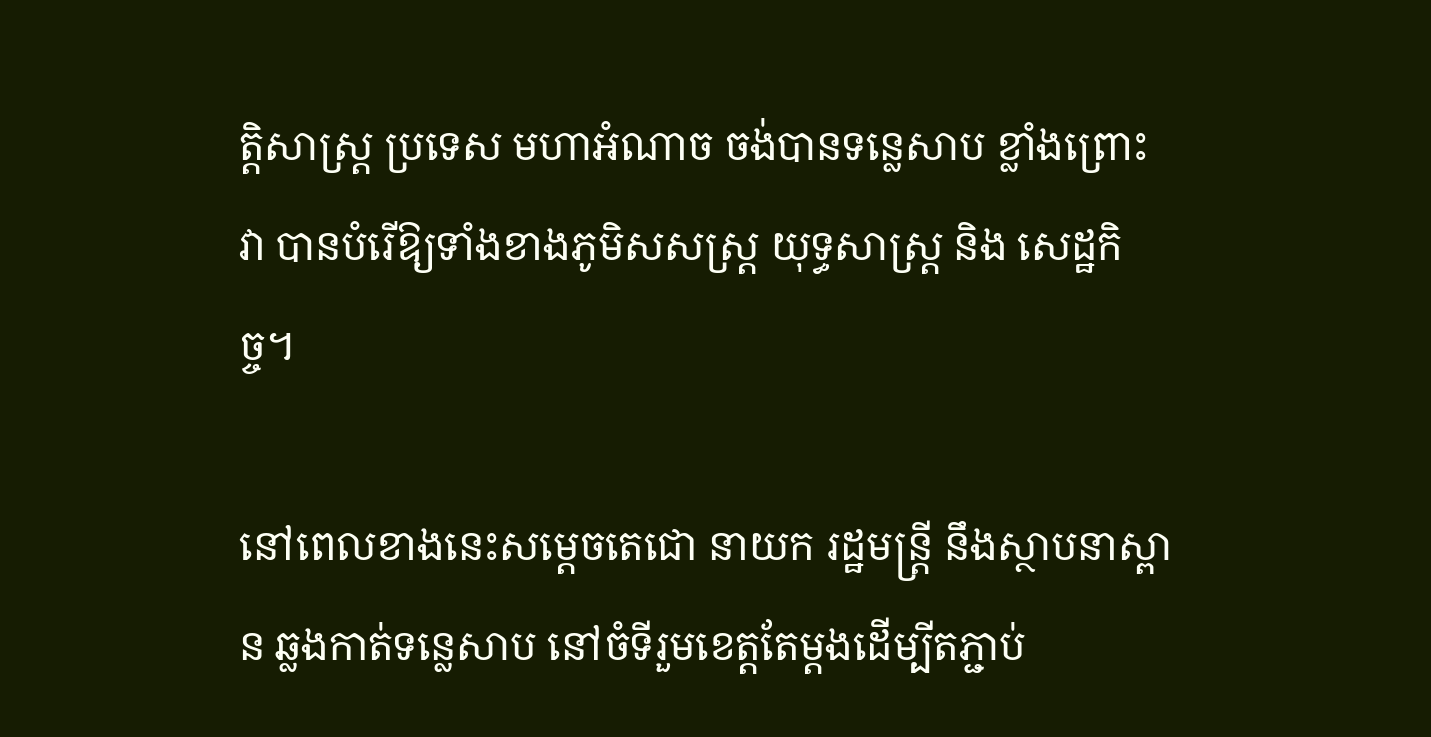ត្តិសាស្ត្រ ប្រទេស មហាអំណាច ចង់បានទន្លេសាប ខ្លាំងព្រោះ វា បានបំរើឱ្យទាំងខាងភូមិសសស្ត្រ យុទ្ធសាស្ត្រ និង សេដ្ឋកិច្ច។

នៅពេលខាងនេះសម្តេចតេជោ នាយក រដ្ឋមន្ត្រី នឹងស្ថាបនាស្ពាន ឆ្លងកាត់ទន្លេសាប នៅចំទីរួមខេត្តតែម្តងដើម្បីតភ្ជាប់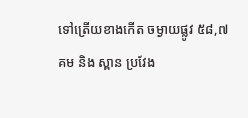ទៅត្រើយខាងកើត ចម្ងាយផ្លូវ ៥៨,៧គម និង ស្ពាន ប្រវែង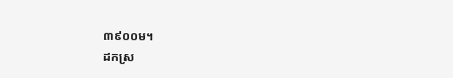៣៩០០ម។
ដកស្រ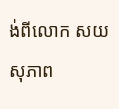ង់ពីលោក សយ សុភាព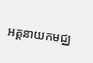អគ្គនាយកមជ្ឈ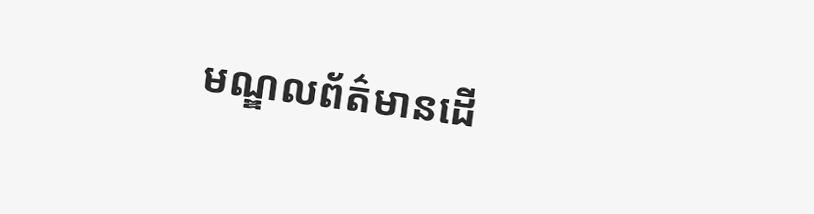មណ្ឌលព័ត៌មានដើ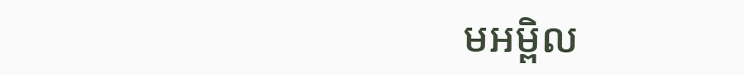មអម្ពិល